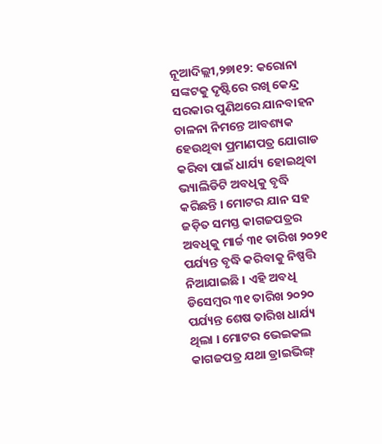ନୂଆଦିଲ୍ଲୀ,୨୭ା୧୨: କରୋନା ସଙ୍କଟକୁ ଦୃଷ୍ଟିରେ ରଖି କେନ୍ଦ୍ର ସରକାର ପୁଣିଥରେ ଯାନବାହନ ଚାଳନା ନିମନ୍ତେ ଆବଶ୍ୟକ ହେଉଥିବା ପ୍ରମାଣପତ୍ର ଯୋଗାଡ କରିବା ପାଇଁ ଧାର୍ଯ୍ୟ ହୋଇଥିବା ଭ୍ୟାଲିଡିଟି ଅବଧିକୁ ବୃଦ୍ଧି କରିଛନ୍ତି । ମୋଟର ଯାନ ସହ ଜଡ଼ିତ ସମସ୍ତ କାଗଜପତ୍ରର ଅବଧିକୁ ମାର୍ଚ୍ଚ ୩୧ ତାରିଖ ୨୦୨୧ ପର୍ଯ୍ୟନ୍ତ ବୃଦ୍ଧି କରିବାକୁ ନିଷ୍ପତ୍ତି ନିଆଯାଇଛି । ଏହି ଅବଧି ଡିସେମ୍ବର ୩୧ ତାରିଖ ୨୦୨୦ ପର୍ଯ୍ୟନ୍ତ ଶେଷ ତାରିଖ ଧାର୍ଯ୍ୟ ଥିଲା । ମୋଟର ଭେଇକଲ କାଗଜପତ୍ର ଯଥା ଡ୍ରାଇଭିଙ୍ଗ୍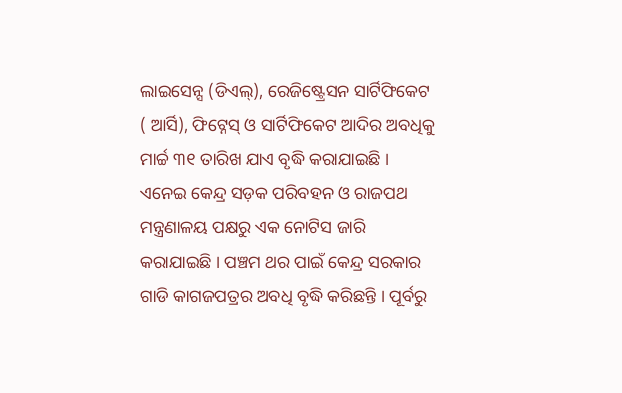ଲାଇସେନ୍ସ (ଡିଏଲ୍), ରେଜିଷ୍ଟ୍ରେସନ ସାର୍ଟିଫିକେଟ ( ଆର୍ସି), ଫିଟ୍ନେସ୍ ଓ ସାର୍ଟିଫିକେଟ ଆଦିର ଅବଧିକୁ ମାର୍ଚ୍ଚ ୩୧ ତାରିଖ ଯାଏ ବୃଦ୍ଧି କରାଯାଇଛି । ଏନେଇ କେନ୍ଦ୍ର ସଡ଼କ ପରିବହନ ଓ ରାଜପଥ ମନ୍ତ୍ରଣାଳୟ ପକ୍ଷରୁ ଏକ ନୋଟିସ ଜାରି କରାଯାଇଛି । ପଞ୍ଚମ ଥର ପାଇଁ କେନ୍ଦ୍ର ସରକାର ଗାଡି କାଗଜପତ୍ରର ଅବଧି ବୃଦ୍ଧି କରିଛନ୍ତି । ପୂର୍ବରୁ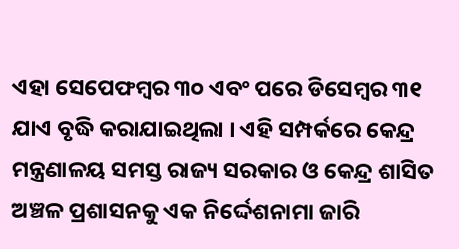ଏହା ସେପେଫମ୍ବର ୩୦ ଏବଂ ପରେ ଡିସେମ୍ବର ୩୧ ଯାଏ ବୃଦ୍ଧି କରାଯାଇଥିଲା । ଏହି ସମ୍ପର୍କରେ କେନ୍ଦ୍ର ମନ୍ତ୍ରଣାଳୟ ସମସ୍ତ ରାଜ୍ୟ ସରକାର ଓ କେନ୍ଦ୍ର ଶାସିତ ଅଞ୍ଚଳ ପ୍ରଶାସନକୁ ଏକ ନିର୍ଦ୍ଦେଶନାମା ଜାରି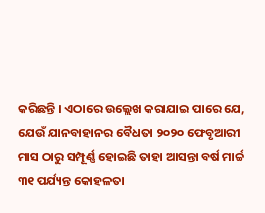କରିଛନ୍ତି । ଏଠାରେ ଉଲ୍ଲେଖ କରାଯାଇ ପାରେ ଯେ, ଯେଉଁ ଯାନବାହାନର ବୈଧତା ୨୦୨୦ ଫେବୃଆରୀ ମାସ ଠାରୁ ସମ୍ପୂର୍ଣ୍ଣ ହୋଇଛି ତାହା ଆସନ୍ତା ବର୍ଷ ମାର୍ଚ୍ଚ ୩୧ ପର୍ଯ୍ୟନ୍ତ କୋହଳତା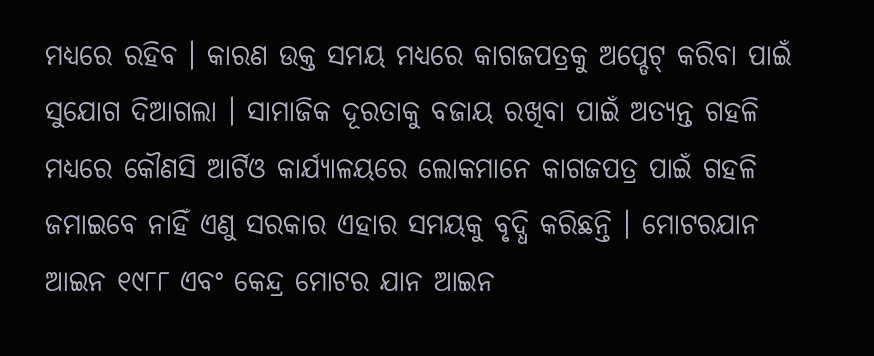ମଧ୍ୟରେ ରହିବ । କାରଣ ଉକ୍ତ ସମୟ ମଧ୍ୟରେ କାଗଜପତ୍ରକୁ ଅପ୍ଡେଟ୍ କରିବା ପାଇଁ ସୁଯୋଗ ଦିଆଗଲା । ସାମାଜିକ ଦୂରତାକୁ ବଜାୟ ରଖିବା ପାଇଁ ଅତ୍ୟନ୍ତ ଗହଳି ମଧ୍ୟରେ କୌଣସି ଆର୍ଟିଓ କାର୍ଯ୍ୟାଳୟରେ ଲୋକମାନେ କାଗଜପତ୍ର ପାଇଁ ଗହଳି ଜମାଇବେ ନାହିଁ ଏଣୁ ସରକାର ଏହାର ସମୟକୁ ବୃଦ୍ଧି କରିଛନ୍ତି । ମୋଟରଯାନ ଆଇନ ୧୯୮୮ ଏବଂ କେନ୍ଦ୍ର ମୋଟର ଯାନ ଆଇନ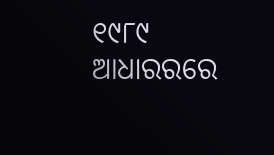୧୯୮୯ ଆଧାରରରେ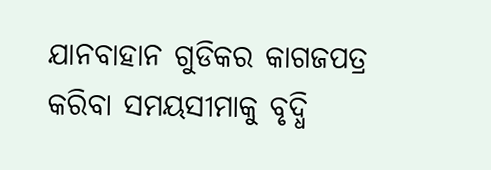ଯାନବାହାନ ଗୁଡିକର କାଗଜପତ୍ର କରିବା ସମୟସୀମାକୁ ବୃଦ୍ଧି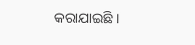କରାଯାଇଛି ।